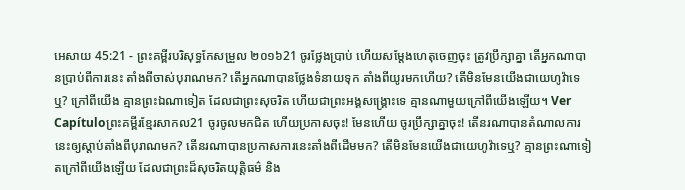អេសាយ 45:21 - ព្រះគម្ពីរបរិសុទ្ធកែសម្រួល ២០១៦21 ចូរថ្លែងប្រាប់ ហើយសម្ដែងហេតុចេញចុះ ត្រូវប្រឹក្សាគ្នា តើអ្នកណាបានប្រាប់ពីការនេះ តាំងពីចាស់បុរាណមក? តើអ្នកណាបានថ្លែងទំនាយទុក តាំងពីយូរមកហើយ? តើមិនមែនយើងជាយេហូវ៉ាទេឬ? ក្រៅពីយើង គ្មានព្រះឯណាទៀត ដែលជាព្រះសុចរិត ហើយជាព្រះអង្គសង្គ្រោះទេ គ្មានណាមួយក្រៅពីយើងឡើយ។ Ver Capítuloព្រះគម្ពីរខ្មែរសាកល21 ចូរចូលមកជិត ហើយប្រកាសចុះ! មែនហើយ ចូរប្រឹក្សាគ្នាចុះ! តើនរណាបានតំណាលការនេះឲ្យស្ដាប់តាំងពីបុរាណមក? តើនរណាបានប្រកាសការនេះតាំងពីដើមមក? តើមិនមែនយើងជាយេហូវ៉ាទេឬ? គ្មានព្រះណាទៀតក្រៅពីយើងឡើយ ដែលជាព្រះដ៏សុចរិតយុត្តិធម៌ និង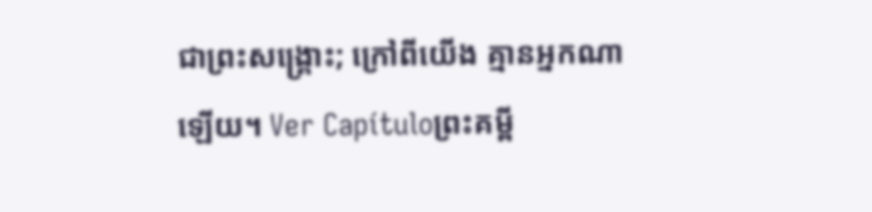ជាព្រះសង្គ្រោះ; ក្រៅពីយើង គ្មានអ្នកណាឡើយ។ Ver Capítuloព្រះគម្ពី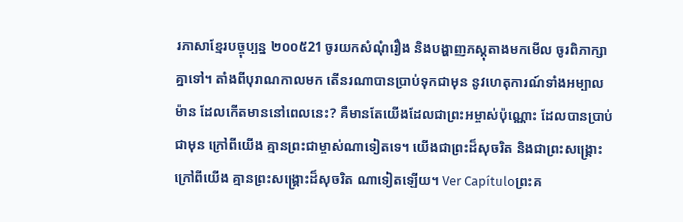រភាសាខ្មែរបច្ចុប្បន្ន ២០០៥21 ចូរយកសំណុំរឿង និងបង្ហាញភស្តុតាងមកមើល ចូរពិភាក្សាគ្នាទៅ។ តាំងពីបុរាណកាលមក តើនរណាបានប្រាប់ទុកជាមុន នូវហេតុការណ៍ទាំងអម្បាលម៉ាន ដែលកើតមាននៅពេលនេះ? គឺមានតែយើងដែលជាព្រះអម្ចាស់ប៉ុណ្ណោះ ដែលបានប្រាប់ជាមុន ក្រៅពីយើង គ្មានព្រះជាម្ចាស់ណាទៀតទេ។ យើងជាព្រះដ៏សុចរិត និងជាព្រះសង្គ្រោះ ក្រៅពីយើង គ្មានព្រះសង្គ្រោះដ៏សុចរិត ណាទៀតឡើយ។ Ver Capítuloព្រះគ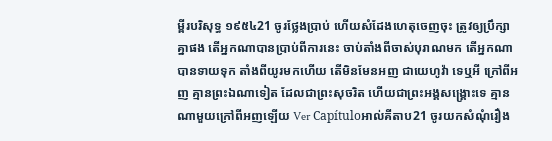ម្ពីរបរិសុទ្ធ ១៩៥៤21 ចូរថ្លែងប្រាប់ ហើយសំដែងហេតុចេញចុះ ត្រូវឲ្យប្រឹក្សាគ្នាផង តើអ្នកណាបានប្រាប់ពីការនេះ ចាប់តាំងពីចាស់បុរាណមក តើអ្នកណាបានទាយទុក តាំងពីយូរមកហើយ តើមិនមែនអញ ជាយេហូវ៉ា ទេឬអី ក្រៅពីអញ គ្មានព្រះឯណាទៀត ដែលជាព្រះសុចរិត ហើយជាព្រះអង្គសង្គ្រោះទេ គ្មានណាមួយក្រៅពីអញឡើយ Ver Capítuloអាល់គីតាប21 ចូរយកសំណុំរឿង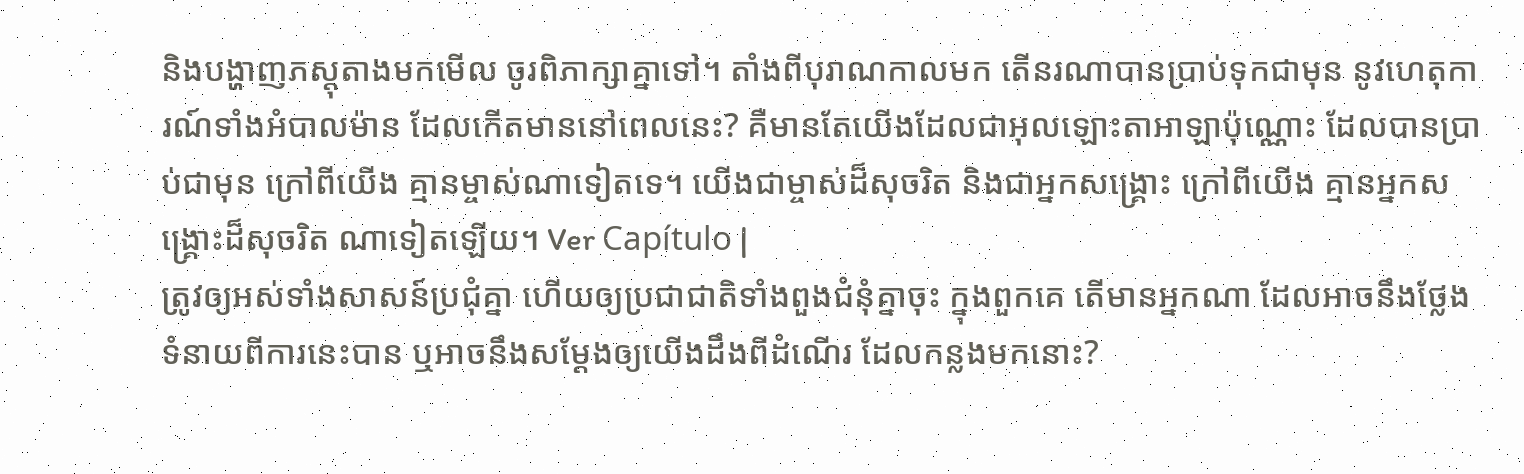និងបង្ហាញភស្តុតាងមកមើល ចូរពិភាក្សាគ្នាទៅ។ តាំងពីបុរាណកាលមក តើនរណាបានប្រាប់ទុកជាមុន នូវហេតុការណ៍ទាំងអំបាលម៉ាន ដែលកើតមាននៅពេលនេះ? គឺមានតែយើងដែលជាអុលឡោះតាអាឡាប៉ុណ្ណោះ ដែលបានប្រាប់ជាមុន ក្រៅពីយើង គ្មានម្ចាស់ណាទៀតទេ។ យើងជាម្ចាស់ដ៏សុចរិត និងជាអ្នកសង្គ្រោះ ក្រៅពីយើង គ្មានអ្នកសង្គ្រោះដ៏សុចរិត ណាទៀតឡើយ។ Ver Capítulo |
ត្រូវឲ្យអស់ទាំងសាសន៍ប្រជុំគ្នា ហើយឲ្យប្រជាជាតិទាំងពួងជំនុំគ្នាចុះ ក្នុងពួកគេ តើមានអ្នកណា ដែលអាចនឹងថ្លែងទំនាយពីការនេះបាន ឬអាចនឹងសម្ដែងឲ្យយើងដឹងពីដំណើរ ដែលកន្លងមកនោះ?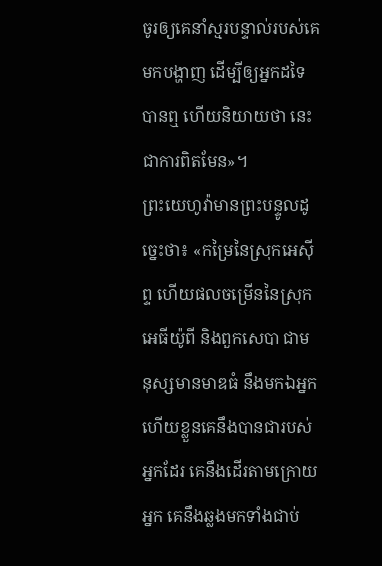ចូរឲ្យគេនាំស្មរបន្ទាល់របស់គេមកបង្ហាញ ដើម្បីឲ្យអ្នកដទៃបានឮ ហើយនិយាយថា នេះជាការពិតមែន»។
ព្រះយេហូវ៉ាមានព្រះបន្ទូលដូច្នេះថា៖ «កម្រៃនៃស្រុកអេស៊ីព្ទ ហើយផលចម្រើននៃស្រុកអេធីយ៉ូពី និងពួកសេបា ជាមនុស្សមានមាឌធំ នឹងមកឯអ្នក ហើយខ្លួនគេនឹងបានជារបស់អ្នកដែរ គេនឹងដើរតាមក្រោយអ្នក គេនឹងឆ្លងមកទាំងជាប់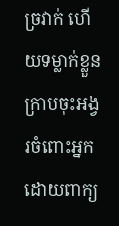ច្រវាក់ ហើយទម្លាក់ខ្លួនក្រាបចុះអង្វរចំពោះអ្នក ដោយពាក្យ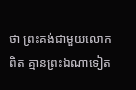ថា ព្រះគង់ជាមួយលោកពិត គ្មានព្រះឯណាទៀត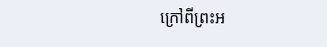ក្រៅពីព្រះអ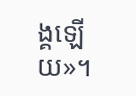ង្គឡើយ»។